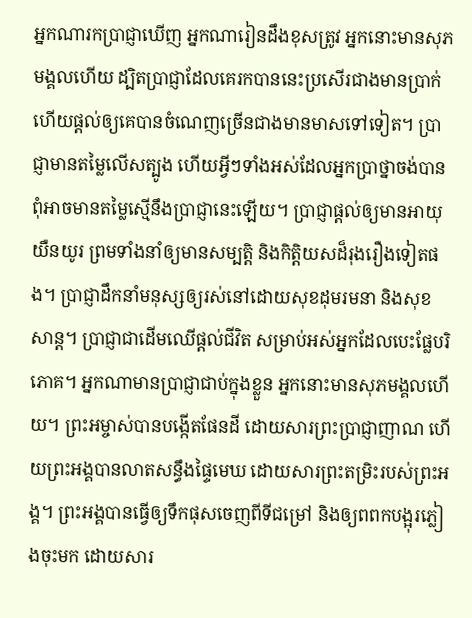អ្នកណារកប្រាជ្ញាឃើញ អ្នកណារៀនដឹងខុសត្រូវ អ្នកនោះមានសុភមង្គលហើយ ដ្បិតប្រាជ្ញាដែលគេរកបាននេះប្រសើរជាងមានប្រាក់ ហើយផ្ដល់ឲ្យគេបានចំណេញច្រើនជាងមានមាសទៅទៀត។ ប្រាជ្ញាមានតម្លៃលើសត្បូង ហើយអ្វីៗទាំងអស់ដែលអ្នកប្រាថ្នាចង់បាន ពុំអាចមានតម្លៃស្មើនឹងប្រាជ្ញានេះឡើយ។ ប្រាជ្ញាផ្ដល់ឲ្យមានអាយុយឺនយូរ ព្រមទាំងនាំឲ្យមានសម្បត្តិ និងកិត្តិយសដ៏រុងរឿងទៀតផង។ ប្រាជ្ញាដឹកនាំមនុស្សឲ្យរស់នៅដោយសុខដុមរមនា និងសុខសាន្ត។ ប្រាជ្ញាជាដើមឈើផ្ដល់ជីវិត សម្រាប់អស់អ្នកដែលបេះផ្លែបរិភោគ។ អ្នកណាមានប្រាជ្ញាជាប់ក្នុងខ្លួន អ្នកនោះមានសុភមង្គលហើយ។ ព្រះអម្ចាស់បានបង្កើតផែនដី ដោយសារព្រះប្រាជ្ញាញាណ ហើយព្រះអង្គបានលាតសន្ធឹងផ្ទៃមេឃ ដោយសារព្រះតម្រិះរបស់ព្រះអង្គ។ ព្រះអង្គបានធ្វើឲ្យទឹកផុសចេញពីទីជម្រៅ និងឲ្យពពកបង្អុរភ្លៀងចុះមក ដោយសារ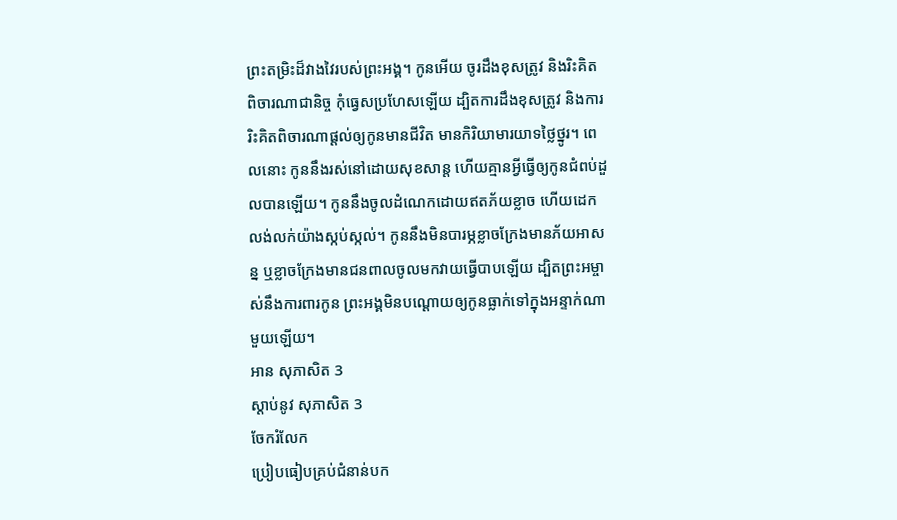ព្រះតម្រិះដ៏វាងវៃរបស់ព្រះអង្គ។ កូនអើយ ចូរដឹងខុសត្រូវ និងរិះគិតពិចារណាជានិច្ច កុំធ្វេសប្រហែសឡើយ ដ្បិតការដឹងខុសត្រូវ និងការរិះគិតពិចារណាផ្ដល់ឲ្យកូនមានជីវិត មានកិរិយាមារយាទថ្លៃថ្នូរ។ ពេលនោះ កូននឹងរស់នៅដោយសុខសាន្ត ហើយគ្មានអ្វីធ្វើឲ្យកូនជំពប់ដួលបានឡើយ។ កូននឹងចូលដំណេកដោយឥតភ័យខ្លាច ហើយដេកលង់លក់យ៉ាងស្កប់ស្កល់។ កូននឹងមិនបារម្ភខ្លាចក្រែងមានភ័យអាសន្ន ឬខ្លាចក្រែងមានជនពាលចូលមកវាយធ្វើបាបឡើយ ដ្បិតព្រះអម្ចាស់នឹងការពារកូន ព្រះអង្គមិនបណ្ដោយឲ្យកូនធ្លាក់ទៅក្នុងអន្ទាក់ណាមួយឡើយ។
អាន សុភាសិត 3
ស្ដាប់នូវ សុភាសិត 3
ចែករំលែក
ប្រៀបធៀបគ្រប់ជំនាន់បក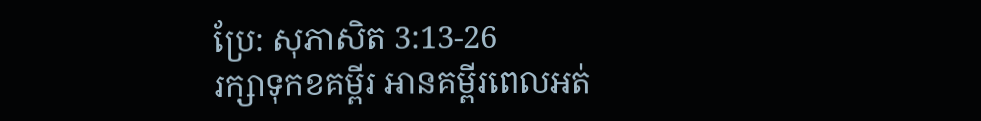ប្រែ: សុភាសិត 3:13-26
រក្សាទុកខគម្ពីរ អានគម្ពីរពេលអត់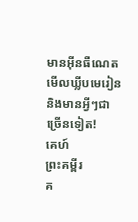មានអ៊ីនធឺណេត មើលឃ្លីបមេរៀន និងមានអ្វីៗជាច្រើនទៀត!
គេហ៍
ព្រះគម្ពីរ
គ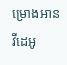ម្រោងអាន
វីដេអូ